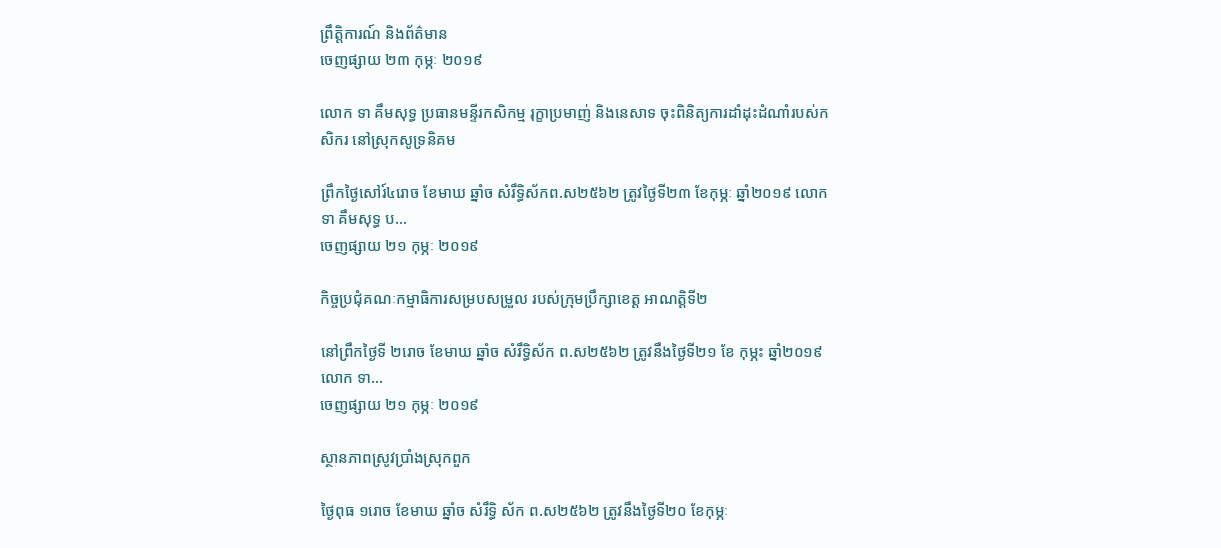ព្រឹត្តិការណ៍ និងព័ត៌មាន
ចេញផ្សាយ ២៣ កុម្ភៈ ២០១៩

លោក ទា គឹមសុទ្ធ ប្រធានមន្ទីរកសិកម្ម រុក្ខាប្រមាញ់ និងនេសាទ ចុះពិនិត្យការដាំដុះដំណាំរបស់កសិករ នៅស្រុកសូទ្រនិគម

ព្រឹកថ្ងៃសៅរ៍៤រោច ខែមាឃ ឆ្នាំច សំរឹទ្ធិស័កព.ស២៥៦២ ត្រូវថ្ងៃទី២៣ ខែកុម្ភៈ ឆ្នាំ២០១៩ លោក ទា គឹមសុទ្ធ ប...
ចេញផ្សាយ ២១ កុម្ភៈ ២០១៩

កិច្ចប្រជុំគណៈកម្មាធិការសម្របសម្រួល របស់ក្រុមប្រឹក្សាខេត្ត អាណត្តិទី២

នៅព្រឹកថ្ងៃទី ២រោច ខែមាឃ ឆ្នាំច សំរឹទ្ធិស័ក ព.ស២៥៦២ ត្រូវនឹងថ្ងៃទី២១ ខែ កុម្ភះ ឆ្នាំ២០១៩ លោក ទា...
ចេញផ្សាយ ២១ កុម្ភៈ ២០១៩

ស្ថានភាពស្រូវប្រាំងស្រុកពួក

ថ្ងៃពុធ ១រោច ខែមាឃ ឆ្នាំច សំរឹទ្ធិ ស័ក ព.ស២៥៦២ ត្រូវនឹងថ្ងៃទី២០ ខែកុម្ភៈ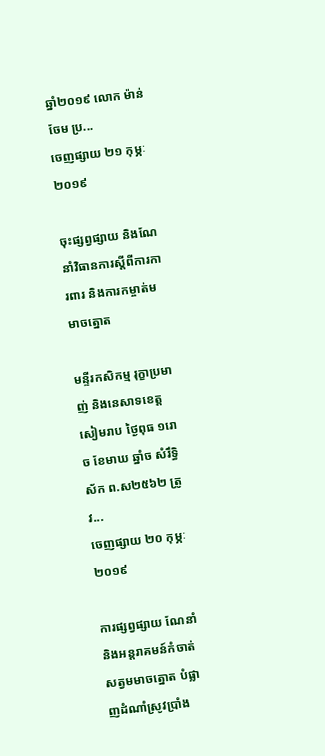ឆ្នាំ២០១៩ លោក ម៉ាន់ ចែម ប្រ...
ចេញផ្សាយ ២១ កុម្ភៈ ២០១៩

ចុះផ្សព្វផ្សាយ និងណែនាំវិធានការស្តីពីការការពារ និងការកម្ចាត់មមាចត្នោត

មន្ទីរកសិកម្ម រុក្ខាប្រមាញ់ និងនេសាទខេត្តសៀមរាប ថ្ងៃពុធ ១រោច ខែមាឃ ឆ្នាំច សំរឹទ្ធិ ស័ក ព.ស២៥៦២ ត្រូវ...
ចេញផ្សាយ ២០ កុម្ភៈ ២០១៩

ការផ្សព្វផ្សាយ ណែនាំ និងអន្តរាគមន៍កំចាត់សត្វមមាចត្នោត បំផ្លាញដំណាំស្រូវប្រាំង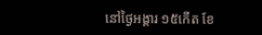នៅថ្ងៃអង្គារ ១៥កើត ខែ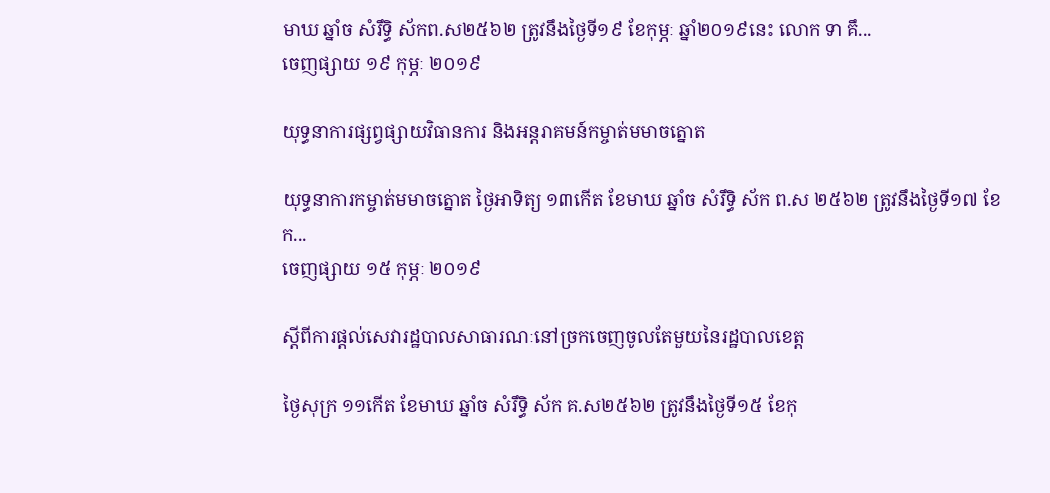មាឃ ឆ្នាំច សំរឹទ្ធិ ស័កព.ស២៥៦២ ត្រូវនឹងថ្ងៃទី១៩ ខែកុម្ភៈ ឆ្នាំ២០១៩នេះ លោក ទា គឹ...
ចេញផ្សាយ ១៩ កុម្ភៈ ២០១៩

យុទ្ធនាការផ្សព្វផ្សាយវិធានការ និងអន្តរាគមន៍កម្ចាត់មមាចត្នោត

យុទ្ធនាការកម្ចាត់មមាចត្នោត ថ្ងៃអាទិត្យ ១៣កើត ខែមាឃ ឆ្នាំច សំរឹទ្ធិ ស័ក ព.ស ២៥៦២ ត្រូវនឹងថ្ងៃទី១៧ ខែក...
ចេញផ្សាយ ១៥ កុម្ភៈ ២០១៩

ស្តីពីការផ្តល់សេវារដ្ឋបាលសាធារណៈនៅច្រកចេញចូលតែមួយនៃរដ្ឋបាលខេត្ត

ថ្ងៃសុក្រ ១១កើត ខែមាឃ ឆ្នាំច សំរឹទ្ធិ ស័ក គ.ស២៥៦២ ត្រូវនឹងថ្ងៃទី១៥ ខែកុ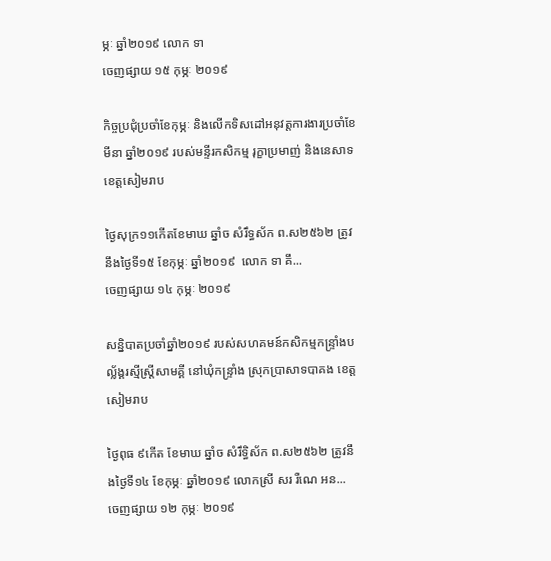ម្ភៈ ឆ្នាំ២០១៩ លោក ទា
ចេញផ្សាយ ១៥ កុម្ភៈ ២០១៩

កិច្ចប្រជុំប្រចាំខែកុម្ភៈ និងលើកទិសដៅអនុវត្តការងារប្រចាំខែមីនា ឆ្នាំ២០១៩ របស់មន្ទីរកសិកម្ម រុក្ខាប្រមាញ់ និងនេសាទខេត្តសៀមរាប

ថ្ងៃសុក្រ១១កើតខែមាឃ ឆ្នាំច សំរឹទ្ធស័ក ព.ស២៥៦២ ត្រូវនឹងថ្ងៃទី១៥ ខែកុម្ភៈ ឆ្នាំ២០១៩  លោក ទា គឹ...
ចេញផ្សាយ ១៤ កុម្ភៈ ២០១៩

សន្និបាតប្រចាំឆ្នាំ២០១៩ របស់សហគមន៍កសិកម្មកន្ទ្រាំងបល័្លង្គរស្មីស្រ្តីសាមគ្គី នៅឃុំកន្ទ្រាំង ស្រុកប្រាសាទបាគង ខេត្តសៀមរាប

ថ្ងៃពុធ ៩កើត ខែមាឃ ឆ្នាំច សំរឹទ្ធិស័ក ព.ស២៥៦២ ត្រូវនឹងថ្ងៃទី១៤ ខែកុម្ភៈ ឆ្នាំ២០១៩ លោកស្រី សរ រឺណេ អន...
ចេញផ្សាយ ១២ កុម្ភៈ ២០១៩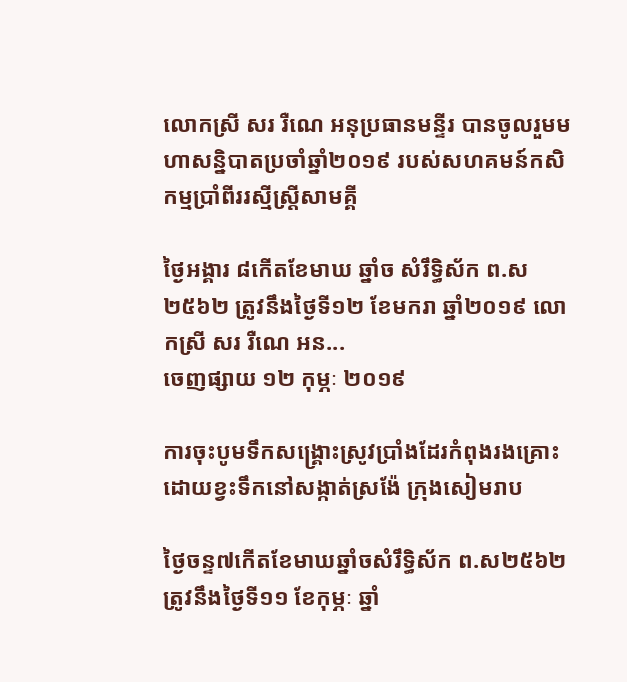លោកស្រី សរ រឺណេ អនុប្រធានមន្ទីរ បានចូលរួមមហាសន្និបាតប្រចាំឆ្នាំ២០១៩ របស់សហគមន៍កសិកម្មប្រាំពីររស្មីស្រ្តីសាមគ្គី

ថ្ងៃអង្គារ ៨កើតខែមាឃ ឆ្នាំច សំរឹទ្ធិស័ក ព.ស២៥៦២ ត្រូវនឹងថ្ងៃទី១២ ខែមករា ឆ្នាំ២០១៩ លោកស្រី សរ រឺណេ អន...
ចេញផ្សាយ ១២ កុម្ភៈ ២០១៩

ការចុះបូមទឹកសង្គ្រោះស្រូវប្រាំងដែរកំពុងរងគ្រោះដោយខ្វះទឹកនៅសង្កាត់ស្រង៉ែ ក្រុងសៀមរាប

ថ្ងៃចន្ទ៧កើតខែមាឃឆ្នាំចសំរឹទ្ធិស័ក ព.ស២៥៦២ ត្រូវនឹងថ្ងៃទី១១ ខែកុម្ភៈ ឆ្នាំ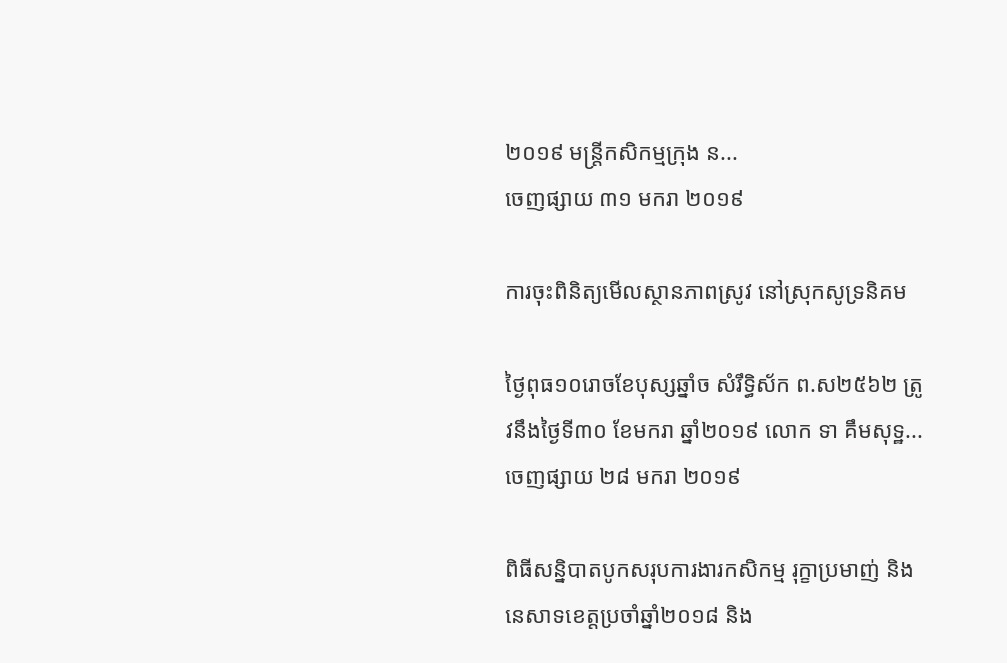២០១៩ មន្រ្តីកសិកម្មក្រុង ន...
ចេញផ្សាយ ៣១ មករា ២០១៩

ការចុះពិនិត្យមើលស្ថានភាពស្រូវ នៅស្រុកសូទ្រនិគម

ថ្ងៃពុធ១០រោចខែបុស្សឆ្នាំច សំរឹទ្ធិស័ក ព.ស២៥៦២ ត្រូវនឹងថ្ងៃទី៣០ ខែមករា ឆ្នាំ២០១៩ លោក ទា គឹមសុទ្ឋ...
ចេញផ្សាយ ២៨ មករា ២០១៩

ពិធីសន្និបាតបូកសរុបការងារកសិកម្ម រុក្ខាប្រមាញ់ និងនេសាទខេត្តប្រចាំឆ្នាំ២០១៨ និង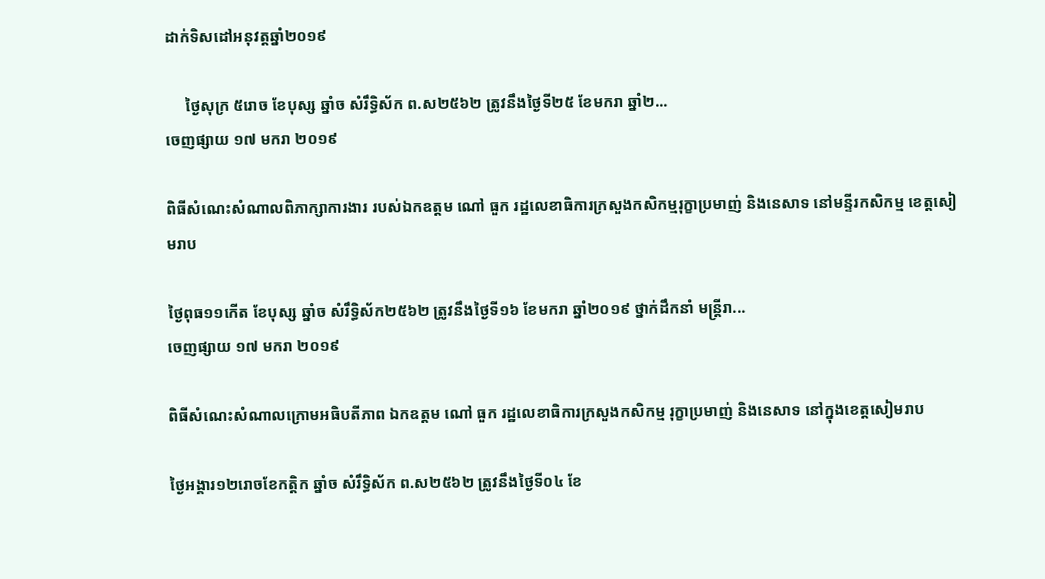ដាក់ទិសដៅអនុវត្តឆ្នាំ២០១៩

     ថ្ងៃសុក្រ ៥រោច ខែបុស្ស ឆ្នាំច សំរឹទ្ធិស័ក ព.ស២៥៦២ ត្រូវនឹងថ្ងៃទី២៥ ខែមករា ឆ្នាំ២...
ចេញផ្សាយ ១៧ មករា ២០១៩

ពិធីសំណេះសំណាលពិភាក្សាការងារ របស់ឯកឧត្តម ណៅ ធួក រដ្ឋលេខាធិការក្រសួងកសិកម្មរុក្ខាប្រមាញ់ និងនេសាទ នៅមន្ទីរកសិកម្ម ខេត្តសៀមរាប

ថ្ងៃពុធ១១កើត ខែបុស្ស ឆ្នាំច សំរឹទ្ធិស័ក២៥៦២ ត្រូវនឹងថ្ងៃទី១៦ ខែមករា ឆ្នាំ២០១៩ ថ្នាក់ដឹកនាំ មន្ត្រីរា...
ចេញផ្សាយ ១៧ មករា ២០១៩

ពិធីសំណេះសំណាលក្រោមអធិបតីភាព ឯកឧត្តម ណៅ ធួក រដ្ឋលេខាធិការក្រសួងកសិកម្ម រុក្ខាប្រមាញ់ និងនេសាទ នៅក្នុងខេត្តសៀមរាប

ថ្ងៃអង្គារ១២រោចខែកត្តិក ឆ្នាំច សំរឹទ្ធិស័ក ព.ស២៥៦២ ត្រូវនឹងថ្ងៃទី០៤ ខែ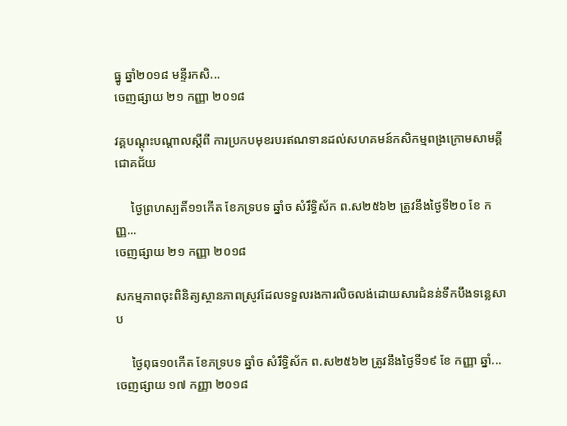ធ្នូ ឆ្នាំ២០១៨ មន្ទីរកសិ...
ចេញផ្សាយ ២១ កញ្ញា ២០១៨

វគ្គបណ្តុះបណ្តាលស្តីពី ការប្រកបមុខរបរឥណទានដល់សហគមន៍កសិកម្មពង្រក្រោមសាមគ្គីជោគជ័យ

     ថ្ងៃព្រហស្បតិ៍១១កើត ខែភទ្របទ ឆ្នាំច សំរឹទ្ធិស័ក ព.ស២៥៦២ ត្រូវនឹងថ្ងៃទី២០ ខែ កញ្ញ...
ចេញផ្សាយ ២១ កញ្ញា ២០១៨

សកម្មភាពចុះពិនិត្យស្ថានភាពស្រូវដែលទទួលរងការលិចលង់ដោយសារជំនន់ទឹកបឹងទន្លេសាប

     ថ្ងៃពុធ១០កើត ខែភទ្របទ ឆ្នាំច សំរឹទ្ធិស័ក ព.ស២៥៦២ ត្រូវនឹងថ្ងៃទី១៩ ខែ កញ្ញា ឆ្នាំ...
ចេញផ្សាយ ១៧ កញ្ញា ២០១៨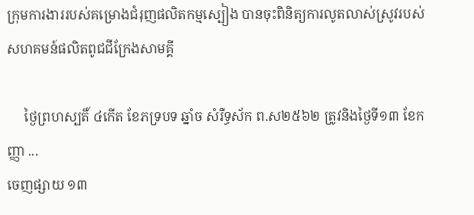ក្រុមការងាររបស់គម្រោងជំរុញផលិតកម្មស្បៀង បានចុះពិនិត្យការលូតលាស់ស្រូវរបស់សហគមន៍ផលិតពូជជីក្រែងសាមគ្គី

     ថ្ងៃព្រហស្បតិ៍ ៤កើត ខែភទ្របទ ឆ្នាំច សំរឺទ្ធស័ក ព.ស២៥៦២ ត្រូវនិងថ្ងៃទី១៣ ខែកញ្ញា ...
ចេញផ្សាយ ១៣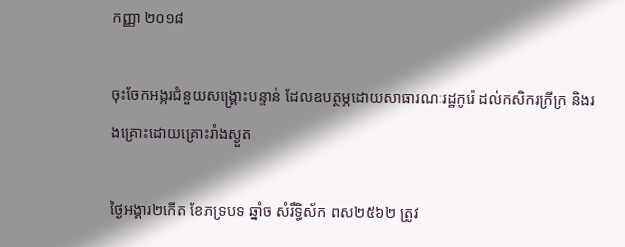កញ្ញា ២០១៨

ចុះចែកអង្ករជំនួយសង្រ្គោះបន្ទាន់ ដែលឧបត្ថម្ភដោយសាធារណៈរដ្ឋកូរ៉េ ដល់កសិករក្រីក្រ និងរងគ្រោះដោយគ្រោះរាំងស្ងួត

ថ្ងៃអង្គារ២កើត ខែភទ្របទ ឆ្នាំច សំរឹទ្ធិស័ក ពស២៥៦២ ត្រូវ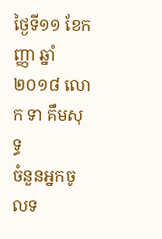ថ្ងៃទី១១ ខែកញ្ញា ឆ្នាំ២០១៨ លោក ទា គឹមសុទ្ធ
ចំនួនអ្នកចូលទ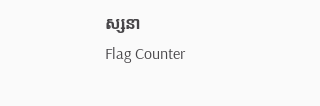ស្សនា
Flag Counter